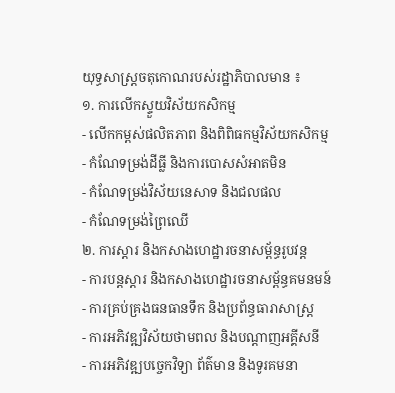យុទ្ធសាស្រ្តចតុកោណរបស់រដ្ឋាភិបាលមាន ៖
១. ការលើកស្ទួយវិស័យកសិកម្ម
- លើកកម្ពស់ផលិតភាព និងពិពិធកម្មវិស័យកសិកម្ម
- កំណែទម្រង់ដីធ្លី និងការបោសសំអាតមិន
- កំណែទម្រង់វិស័យនេសាទ និងជលផល
- កំណែទម្រង់ព្រៃឈើ
២. ការស្តារ និងកសាងហេដ្ឋារចនាសម្ព័ន្ធរូបវន្ត
- ការបន្តស្តារ និងកសាងហេដ្ឋារចនាសម្ព័ន្ធគមនមន៍
- ការគ្រប់គ្រងធនធានទឹក និងប្រព័ន្ធធារាសាស្ត្រ
- ការអភិវឌ្ឍវិស័យថាមពល និងបណ្តាញអគ្គីសនី
- ការអភិវឌ្ឍបច្ចេកវិទ្យា ព័ត៌មាន និងទូរគមនា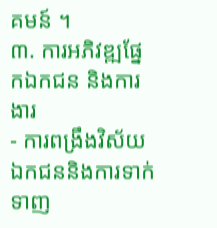គមន៍ ។
៣. ការអភិវឌ្ឍផ្នែកឯកជន និងការងារ
- ការពង្រឹងវិស័យឯកជននិងការទាក់ទាញ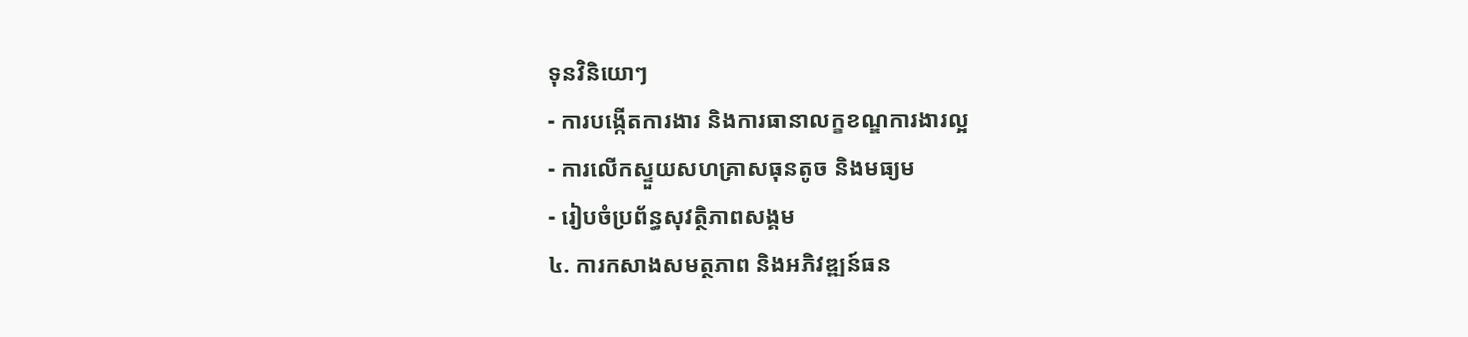ទុនវិនិយោៗ
- ការបង្កើតការងារ និងការធានាលក្ខខណ្ឌការងារល្អ
- ការលើកស្ទួយសហគ្រាសធុនតូច និងមធ្យម
- រៀបចំប្រព័ន្ធសុវត្ថិភាពសង្គម
៤. ការកសាងសមត្ថភាព និងអភិវឌ្ឍន៍ធន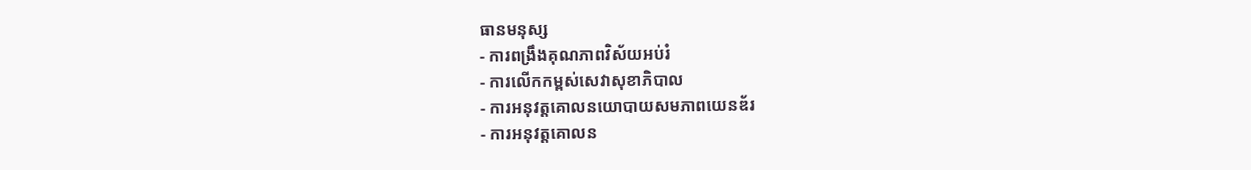ធានមនុស្ស
- ការពង្រឹងគុណភាពវិស័យអប់រំ
- ការលើកកម្ពស់សេវាសុខាភិបាល
- ការអនុវត្តគោលនយោបាយសមភាពយេនឌ័រ
- ការអនុវត្តគោលន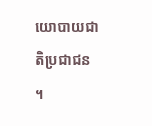យោបាយជាតិប្រជាជន ។